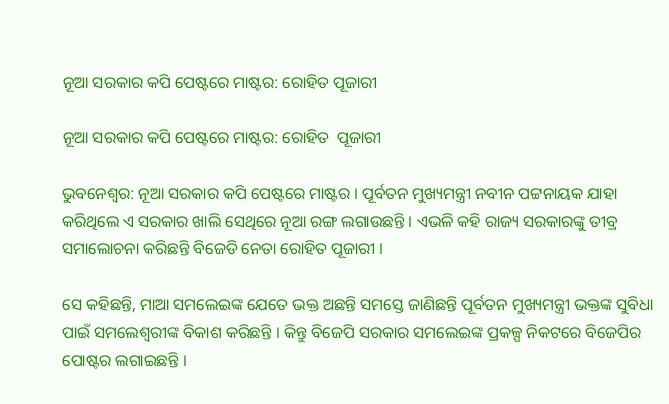ନୂଆ ସରକାର କପି ପେଷ୍ଟରେ ମାଷ୍ଟର: ରୋହିତ ପୂଜାରୀ

ନୂଆ ସରକାର କପି ପେଷ୍ଟରେ ମାଷ୍ଟର: ରୋହିତ  ପୂଜାରୀ

ଭୁବନେଶ୍ବର: ନୂଆ ସରକାର କପି ପେଷ୍ଟରେ ମାଷ୍ଟର । ପୂର୍ବତନ ମୁଖ୍ୟମନ୍ତ୍ରୀ ନବୀନ ପଟ୍ଟନାୟକ ଯାହା କରିଥିଲେ ଏ ସରକାର ଖାଲି ସେଥିରେ ନୂଆ ରଙ୍ଗ ଲଗାଉଛନ୍ତି । ଏଭଳି କହି ରାଜ୍ୟ ସରକାରଙ୍କୁ ତୀବ୍ର ସମାଲୋଚନା କରିଛନ୍ତି ବିଜେଡି ନେତା ରୋହିତ ପୂଜାରୀ ।

ସେ କହିଛନ୍ତି, ମାଆ ସମଲେଇଙ୍କ ଯେତେ ଭକ୍ତ ଅଛନ୍ତି ସମସ୍ତେ ଜାଣିଛନ୍ତି ପୂର୍ବତନ ମୁଖ୍ୟମନ୍ତ୍ରୀ ଭକ୍ତଙ୍କ ସୁବିଧା ପାଇଁ ସମଲେଶ୍ବରୀଙ୍କ ବିକାଶ କରିଛନ୍ତି । କିନ୍ତୁ ବିଜେପି ସରକାର ସମଲେଇଙ୍କ ପ୍ରକଳ୍ପ ନିକଟରେ ବିଜେପିର ପୋଷ୍ଟର ଲଗାଇଛନ୍ତି ।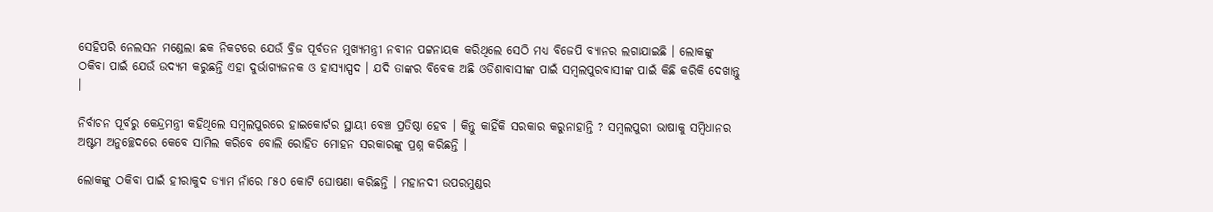ସେହିପରି ନେଲସନ ମଣ୍ଡେଲା ଛକ ନିକଟରେ ଯେଉଁ ବ୍ରିଜ ପୂର୍ବତନ ମୁଖ୍ୟମନ୍ତ୍ରୀ ନବୀନ ପଟ୍ଟନାୟକ କରିଥିଲେ ସେଠି ମଧ୍ୟ ବିଜେପି ବ୍ୟାନର ଲଗାଯାଇଛି । ଲୋକଙ୍କୁ ଠକିବା ପାଇଁ ଯେଉଁ ଉଦ୍ୟମ କରୁଛନ୍ତି ଏହା ଦୁର୍ଭାଗ୍ୟଜନକ ଓ ହାସ୍ୟାସ୍ପଦ । ଯଦି ତାଙ୍କର ବିବେକ ଅଛି ଓଡିଶାବାସୀଙ୍କ ପାଇଁ ସମ୍ବଲପୁରବାସୀଙ୍କ ପାଇଁ କିଛି କରିକି ଦେଖାନ୍ତୁ ।

ନିର୍ବାଚନ ପୂର୍ବରୁ କେନ୍ଦ୍ରମନ୍ତ୍ରୀ କହିଥିଲେ ସମ୍ବଲପୁରରେ ହାଇକୋର୍ଟର ସ୍ଥାୟୀ ବେଞ୍ଚ ପ୍ରତିଷ୍ଠା ହେବ । କିନ୍ତୁ କାହିଁକି ସରକାର କରୁନାହାନ୍ତି ? ସମ୍ବଲପୁରୀ ଭାଷାକୁ ସମ୍ବିଧାନର ଅଷ୍ଟମ ଅନୁଚ୍ଛେଦରେ କେବେ ସାମିଲ କରିବେ ବୋଲି ରୋହିତ ମୋହନ ସରକାରଙ୍କୁ ପ୍ରଶ୍ନ କରିଛନ୍ତି ।

ଲୋକଙ୍କୁ ଠକିବା ପାଇଁ ହୀରାକୁଦ ଡ୍ୟାମ ନାଁରେ ୮୫୦ କୋଟି ଘୋଷଣା କରିଛନ୍ତି । ମହାନଦୀ ଉପରମୁଣ୍ଡର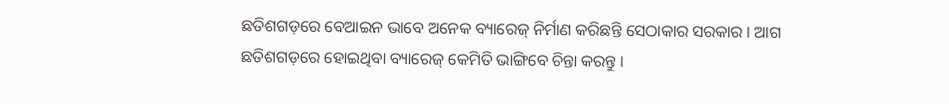ଛତିଶଗଡ଼ରେ ବେଆଇନ ଭାବେ ଅନେକ ବ୍ୟାରେଜ୍ ନିର୍ମାଣ କରିଛନ୍ତି ସେଠାକାର ସରକାର । ଆଗ ଛତିଶଗଡ଼ରେ ହୋଇଥିବା ବ୍ୟାରେଜ୍ କେମିତି ଭାଙ୍ଗିବେ ଚିନ୍ତା କରନ୍ତୁ ।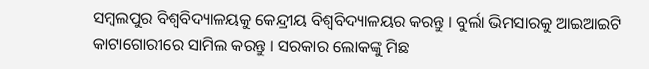ସମ୍ବଲପୁର ବିଶ୍ଵବିଦ୍ୟାଳୟକୁ କେନ୍ଦ୍ରୀୟ ବିଶ୍ଵବିଦ୍ୟାଳୟର କରନ୍ତୁ । ବୁର୍ଲା ଭିମସାରକୁ ଆଇଆଇଟି କାଟାଗୋରୀରେ ସାମିଲ କରନ୍ତୁ । ସରକାର ଲୋକଙ୍କୁ ମିଛ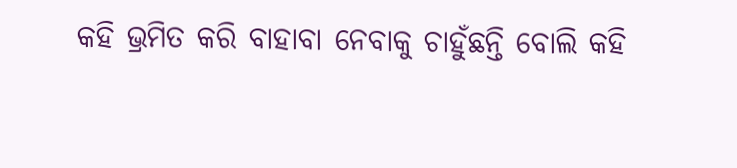କହି ଭ୍ରମିତ କରି ବାହାବା ନେବାକୁ ଚାହୁଁଛନ୍ତି ବୋଲି କହି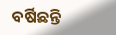ବର୍ଷିଛନ୍ତି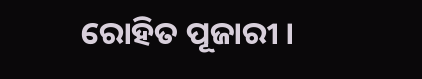ରୋହିତ ପୂଜାରୀ ।